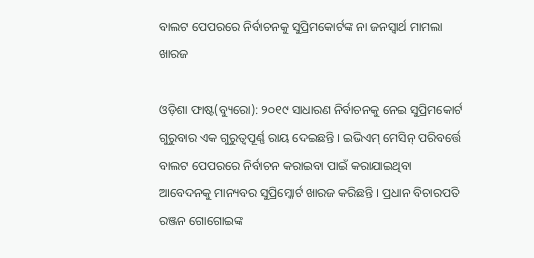ବାଲଟ ପେପରରେ ନିର୍ବାଚନକୁ ସୁପ୍ରିମକୋର୍ଟଙ୍କ ନା ଜନସ୍ୱାର୍ଥ ମାମଲା ଖାରଜ

ଓଡ଼ିଶା ଫାଷ୍ଟ(ବ୍ୟୁରୋ): ୨୦୧୯ ସାଧାରଣ ନିର୍ବାଚନକୁ ନେଇ ସୁପ୍ରିମକୋର୍ଟ ଗୁରୁବାର ଏକ ଗୁରୁତ୍ୱପୂର୍ଣ୍ଣ ରାୟ ଦେଇଛନ୍ତି । ଇଭିଏମ୍ ମେସିନ୍ ପରିବର୍ତ୍ତେ ବାଲଟ ପେପରରେ ନିର୍ବାଚନ କରାଇବା ପାଇଁ କରାଯାଇଥିବା ଆବେଦନକୁ ମାନ୍ୟବର ସୁପ୍ରିମ୍କୋର୍ଟ ଖାରଜ କରିଛନ୍ତି । ପ୍ରଧାନ ବିଚାରପତି ରଞ୍ଜନ ଗୋଗୋଇଙ୍କ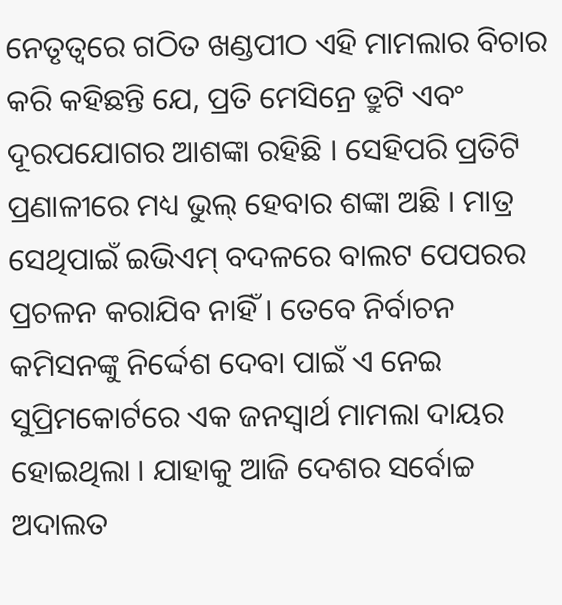ନେତୃତ୍ୱରେ ଗଠିତ ଖଣ୍ଡପୀଠ ଏହି ମାମଲାର ବିଚାର କରି କହିଛନ୍ତି ଯେ, ପ୍ରତି ମେସିନ୍ରେ ତ୍ରୁଟି ଏବଂ ଦୂରପଯୋଗର ଆଶଙ୍କା ରହିଛି । ସେହିପରି ପ୍ରତିଟି ପ୍ରଣାଳୀରେ ମଧ୍ୟ ଭୁଲ୍ ହେବାର ଶଙ୍କା ଅଛି । ମାତ୍ର ସେଥିପାଇଁ ଇଭିଏମ୍ ବଦଳରେ ବାଲଟ ପେପରର ପ୍ରଚଳନ କରାଯିବ ନାହିଁ । ତେବେ ନିର୍ବାଚନ କମିସନଙ୍କୁ ନିର୍ଦ୍ଦେଶ ଦେବା ପାଇଁ ଏ ନେଇ ସୁପ୍ରିମକୋର୍ଟରେ ଏକ ଜନସ୍ୱାର୍ଥ ମାମଲା ଦାୟର ହୋଇଥିଲା । ଯାହାକୁ ଆଜି ଦେଶର ସର୍ବୋଚ୍ଚ ଅଦାଲତ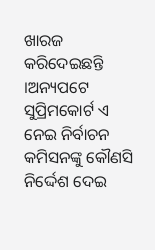ଖାରଜ କରିଦେଇଛନ୍ତି ।ଅନ୍ୟପଟେ ସୁପ୍ରିମକୋର୍ଟ ଏ ନେଇ ନିର୍ବାଚନ କମିସନଙ୍କୁ କୌଣସି ନିର୍ଦ୍ଦେଶ ଦେଇ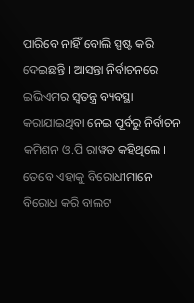ପାରିବେ ନାହିଁ ବୋଲି ସ୍ପଷ୍ଟ କରି ଦେଇଛନ୍ତି । ଆସନ୍ତା ନିର୍ବାଚନରେ ଇଭିଏମର ସ୍ୱତନ୍ତ୍ର ବ୍ୟବସ୍ଥା କରାଯାଇଥିବା ନେଇ ପୂର୍ବରୁ ନିର୍ବାଚନ କମିଶନ ଓ.ପି ରାୱତ କହିଥିଲେ । ତେବେ ଏହାକୁ ବିରୋଧୀମାନେ ବିରୋଧ କରି ବାଲଟ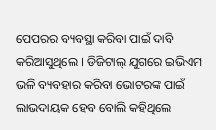ପେପରର ବ୍ୟବସ୍ଥା କରିବା ପାଇଁ ଦାବି କରିଆସୁଥିଲେ । ଡିଜିଟାଲ୍ ଯୁଗରେ ଇଭିଏମ ଭଳି ବ୍ୟବହାର କରିବା ଭୋଟରଙ୍କ ପାଇଁ ଲାଭଦାୟକ ହେବ ବୋଲି କହିଥିଲେ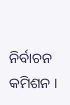ନିର୍ବାଚନ କମିଶନ ।